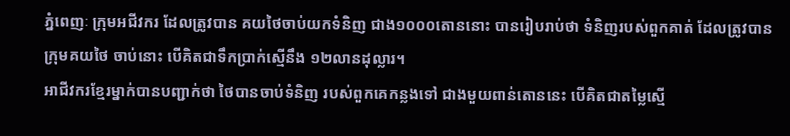ភ្នំពេញៈ ក្រុមអជីវករ ដែលត្រូវបាន គយថៃចាប់យកទំនិញ ជាង១០០០តោននោះ បានរៀបរាប់ថា ទំនិញរបស់ពួកគាត់ ដែលត្រូវបានក្រុមគយថៃ ចាប់នោះ បើគិតជាទឹកប្រាក់ស្មើនឹង ១២លានដុល្លារ។
អាជីវករខ្មែរម្នាក់បានបញ្ជាក់ថា ថៃបានចាប់ទំនិញ របស់ពួកគេកន្លងទៅ ជាងមួយពាន់តោននេះ បើគិតជាតម្លៃស្មើ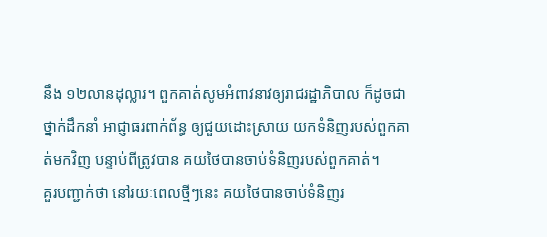នឹង ១២លានដុល្លារ។ ពួកគាត់សូមអំពាវនាវឲ្យរាជរដ្ឋាភិបាល ក៏ដូចជាថ្នាក់ដឹកនាំ អាជ្ញាធរពាក់ព័ន្ធ ឲ្យជួយដោះស្រាយ យកទំនិញរបស់ពួកគាត់មកវិញ បន្ទាប់ពីត្រូវបាន គយថៃបានចាប់ទំនិញរបស់ពួកគាត់។
គួរបញ្ជាក់ថា នៅរយៈពេលថ្មីៗនេះ គយថៃបានចាប់ទំនិញរ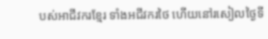បស់អាជីវករខ្មែរ ទាំងអជីវករថៃ ហើយនៅរសៀលថ្ងៃទី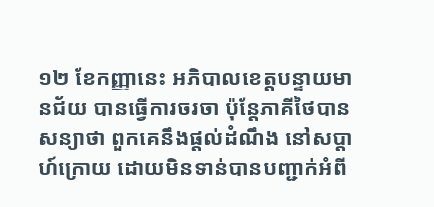១២ ខែកញ្ញានេះ អភិបាលខេត្តបន្ទាយមានជ័យ បានធ្វើការចរចា ប៉ុន្តែភាគីថៃបានសន្យាថា ពួកគេនឹងផ្តល់ដំណឹង នៅសប្តាហ៍ក្រោយ ដោយមិនទាន់បានបញ្ជាក់អំពី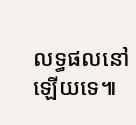លទ្ធផលនៅឡើយទេ៕